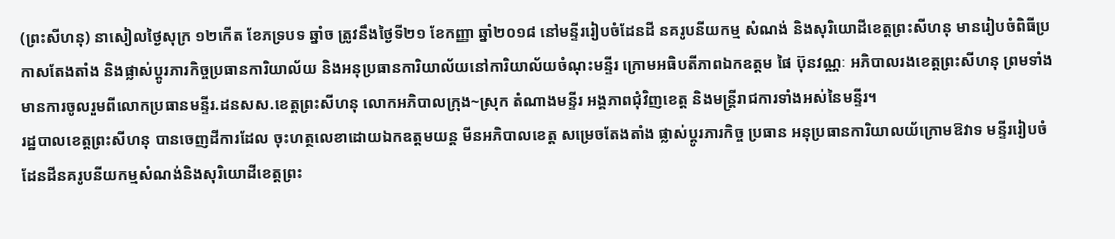(ព្រះសីហនុ) នាសៀលថ្ងៃសុក្រ ១២កើត ខែភទ្របទ ឆ្នាំច ត្រូវនឹងថ្ងៃទី២១ ខែកញ្ញា ឆ្នាំ២០១៨ នៅមន្ទីររៀបចំដែនដី នគរូបនីយកម្ម សំណង់ និងសុរិយោដីខេត្តព្រះសីហនុ មានរៀបចំពិធីប្រកាសតែងតាំង និងផ្លាស់ប្តូរភារកិច្ចប្រធានការិយាល័យ និងអនុប្រធានការិយាល័យនៅការិយាល័យចំណុះមន្ទីរ ក្រោមអធិបតីភាពឯកឧត្តម ផៃ ប៊ុនវណ្ណៈ អភិបាលរងខេត្តព្រះសីហនុ ព្រមទាំងមានការចូលរួមពីលោកប្រធានមន្ទីរ.ដនសស.ខេត្តព្រះសីហនុ លោកអភិបាលក្រុង~ស្រុក តំណាងមន្ទីរ អង្គភាពជុំវិញខេត្ត និងមន្ត្រីរាជការទាំងអស់នៃមន្ទីរ។
រដ្ឋបាលខេត្តព្រះសីហនុ បានចេញដីការដែល ចុះហត្ថលេខាដោយឯកឧត្តមយន្ត មីនអភិបាលខេត្ត សម្រេចតែងតាំង ផ្លាស់ប្តូរភារកិច្ច ប្រធាន អនុប្រធានការិយាលយ័ក្រោមឱវាទ មន្ទីររៀបចំដែនដីនគរូបនីយកម្មសំណង់និងសុរិយោដីខេត្តព្រះ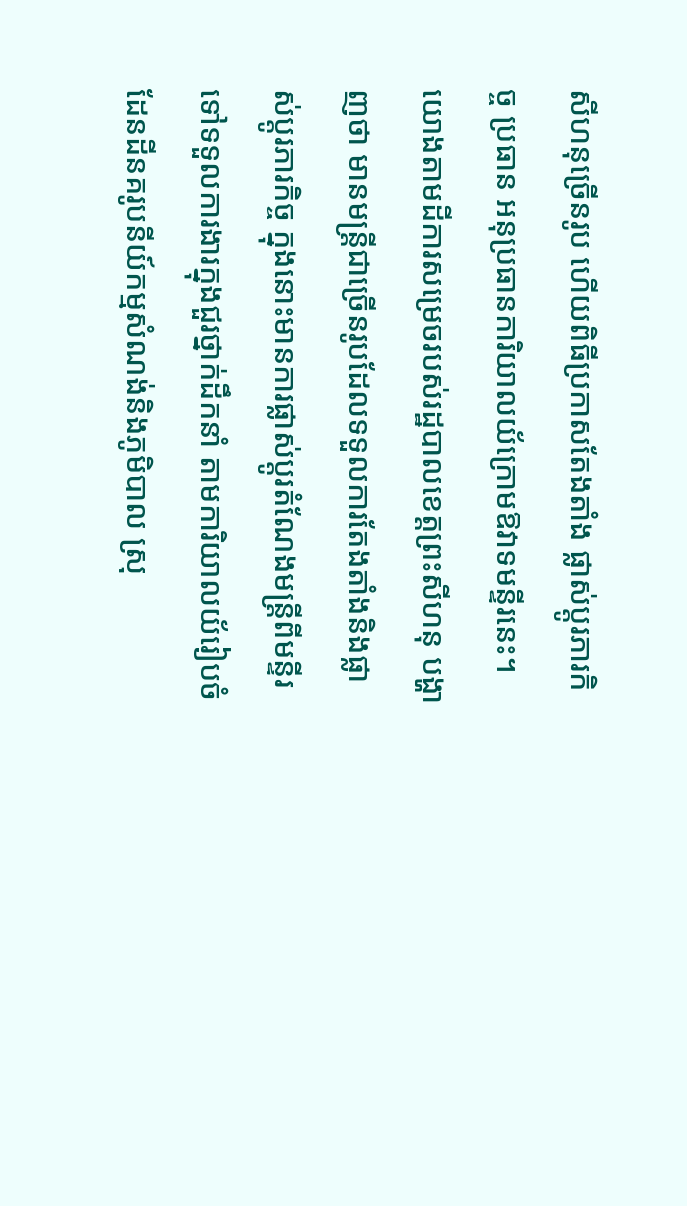សីហនុច្រើនរូប ហើយពិធីប្រកាសតែងតាំង ផ្លាស់ប្តូរភារកិច្ច ប្រធាន អនុប្រធានការិយាលយ័ក្រោមឱវាទមន្ទីរនេះ។
យោងតាមដីការសម្រេចរបស់រដ្ឋបាលខេត្តព្រះសីហនុ បង្ហាញថា មានមន្ត្រីជាច្រើនរូបដែលទទួលការតែងតាំងនិងផ្លាស់ប្តូរភារកិច្ច ក្នុងនោះមានការផ្លាស់ប្តូរតំណែងមន្ត្រីពីមន្ទីរ ទៅទទួលការងារក្នុងជួរថ្នាក់ដឹកនាំ តាមការិយាលយ័រៀបចំដែនដីនគរូបនីយ៍កម្មសំណង់និងភូមិបាល ស្រុ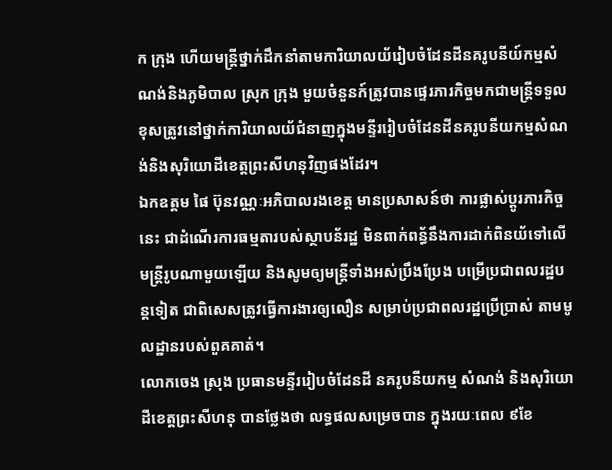ក ក្រុង ហើយមន្ត្រីថ្នាក់ដឹកនាំតាមការិយាលយ័រៀបចំដែនដីនគរូបនីយ៍កម្មសំណង់និងភូមិបាល ស្រុក ក្រុង មួយចំនួនក៍ត្រូវបានផ្ទេរភារកិច្ចមកជាមន្ត្រីទទួលខុសត្រូវនៅថ្នាក់ការិយាលយ័ជំនាញក្នុងមន្ទីររៀបចំដែនដីនគរូបនីយកម្មសំណង់និងសុរិយោដីខេត្តព្រះសីហនុវិញផងដែរ។
ឯកឧត្តម ផៃ ប៊ុនវណ្ណៈអភិបាលរងខេត្ត មានប្រសាសន៍ថា ការផ្លាស់ប្តូរភារកិច្ចនេះ ជាដំណើរការធម្មតារបស់ស្ថាបន័រដ្ឋ មិនពាក់ពន្ធ័នឹងការដាក់ពិនយ័ទៅលើមន្ត្រីរូបណាមួយឡើយ និងសូមឲ្យមន្ត្រីទាំងអស់ប្រឹងប្រែង បម្រើប្រជាពលរដ្ឋបន្តទៀត ជាពិសេសត្រូវធ្វើការងារឲ្យលឿន សម្រាប់ប្រជាពលរដ្ឋប្រើប្រាស់ តាមមូលដ្ឋានរបស់ពួគគាត់។
លោកចេង ស្រុង ប្រធានមន្ទីររៀបចំដែនដី នគរូបនីយកម្ម សំណង់ និងសុរិយោដីខេត្តព្រះសីហនុ បានថ្លែងថា លទ្ធផលសម្រេចបាន ក្នុងរយៈពេល ៩ខែ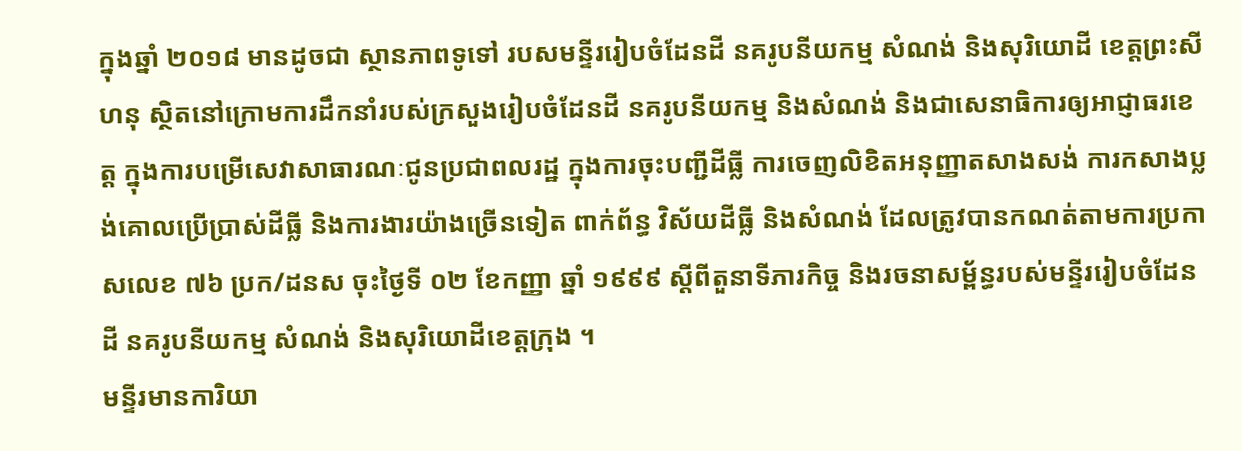ក្នុងឆ្នាំ ២០១៨ មានដូចជា ស្ថានភាពទូទៅ របសមន្ទីររៀបចំដែនដី នគរូបនីយកម្ម សំណង់ និងសុរិយោដី ខេត្តព្រះសីហនុ ស្ថិតនៅក្រោមការដឹកនាំរបស់ក្រសួងរៀបចំដែនដី នគរូបនីយកម្ម និងសំណង់ និងជាសេនាធិការឲ្យអាជ្ញាធរខេត្ត ក្នុងការបម្រេីសេវាសាធារណៈជូនប្រជាពលរដ្ឋ ក្នុងការចុះបញ្ជីដីធ្លី ការចេញលិខិតអនុញ្ញាតសាងសង់ ការកសាងប្លង់គោលប្រើប្រាស់ដីធ្លី និងការងារយ៉ាងច្រើនទៀត ពាក់ព័ន្ធ វិស័យដីធ្លី និងសំណង់ ដែលត្រូវបានកណត់តាមការប្រកាសលេខ ៧៦ ប្រក/ដនស ចុះថ្ងៃទី ០២ ខែកញ្ញា ឆ្នាំ ១៩៩៩ ស្តីពីតួនាទីភារកិច្ច និងរចនាសម្ព័ន្ធរបស់មន្ទីររៀបចំដែនដី នគរូបនីយកម្ម សំណង់ និងសុរិយោដីខេត្តក្រុង ។
មន្ទីរមានការិយា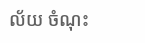ល័យ ចំណុះ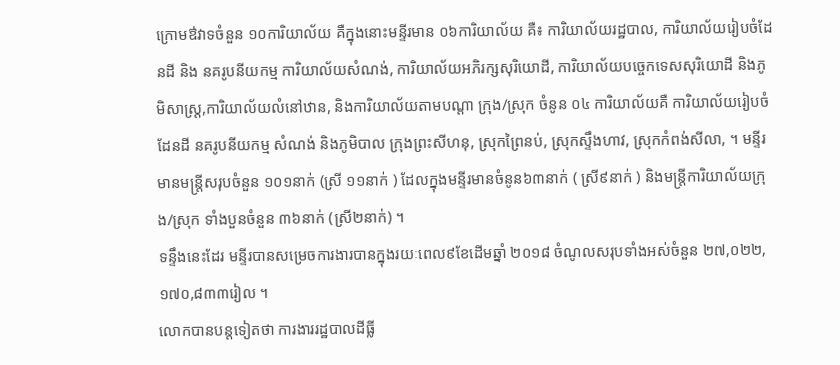ក្រោមឳវាទចំនួន ១០ការិយាល័យ គឺក្នុងនោះមន្ទីរមាន ០៦ការិយាល័យ គឺ៖ ការិយាល័យរដ្ឋបាល, ការិយាល័យរៀបចំដែនដី និង នគរូបនីយកម្ម ការិយាល័យសំណង់, ការិយាល័យអភិរក្សសុរិយោដី, ការិយាល័យបច្ចេកទេសសុរិយោដី និងភូមិសាស្ត្រ,ការិយាល័យលំនៅឋាន, និងការិយាល័យតាមបណ្តា ក្រុង/ស្រុក ចំនូន ០៤ ការិយាល័យគឺ ការិយាល័យរៀបចំដែនដី នគរូបនីយកម្ម សំណង់ និងភូមិបាល ក្រុងព្រះសីហនុ, ស្រុកព្រៃនប់, ស្រុកស្ទឹងហាវ, ស្រុកកំពង់សីលា, ។ មន្ទីរមានមន្ត្រីសរុបចំនួន ១០១នាក់ (ស្រី ១១នាក់ ) ដែលក្នុងមន្ទីរមានចំនូន៦៣នាក់ ( ស្រី៩នាក់ ) និងមន្ត្រីការិយាល័យក្រុង/ស្រុក ទាំងបួនចំនួន ៣៦នាក់ (ស្រី២នាក់) ។
ទន្ទឹងនេះដែរ មន្ទីរបានសម្រេចការងារបានក្នុងរយៈពេល៩ខែដើមឆ្នាំ ២០១៨ ចំណូលសរុបទាំងអស់ចំនួន ២៧,០២២,១៧០,៨៣៣រៀល ។
លោកបានបន្តទៀតថា ការងាររដ្ឋបាលដីធ្លី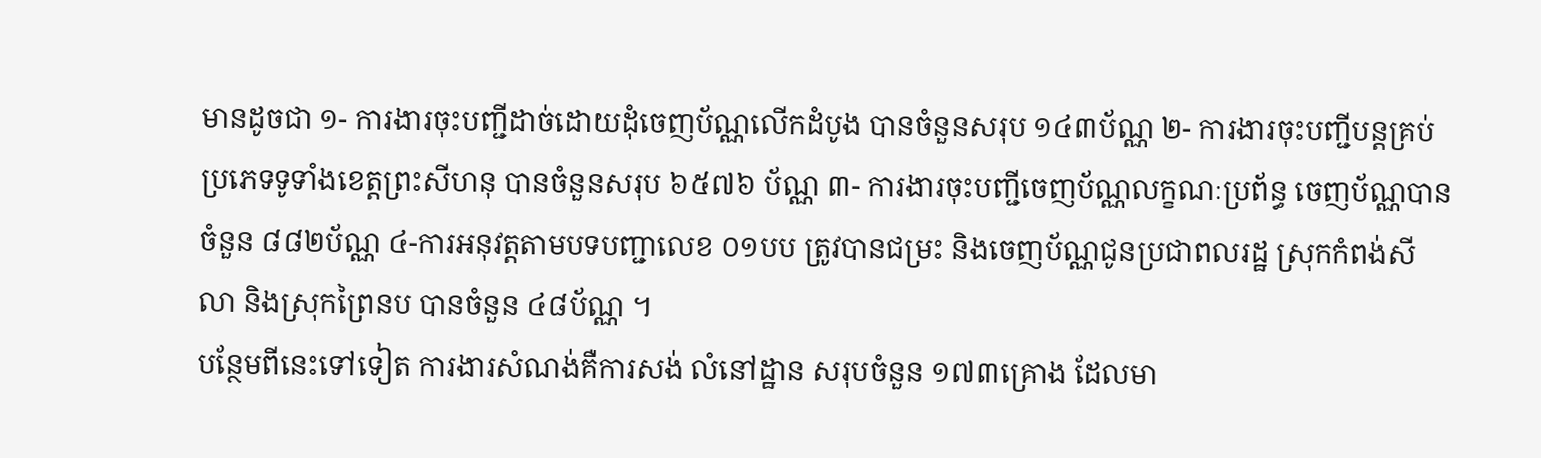មានដូចជា ១- ការងារចុះបញ្ជីដាច់ដោយដុំចេញប័ណ្ណលើកដំបូង បានចំនួនសរុប ១៤៣ប័ណ្ណ ២- ការងារចុះបញ្ជីបន្តគ្រប់ប្រភេទទូទាំងខេត្តព្រះសីហនុ បានចំនួនសរុប ៦៥៧៦ ប័ណ្ណ ៣- ការងារចុះបញ្ជីចេញប័ណ្ណលក្ខណៈប្រព័ន្ធ ចេញប័ណ្ណបានចំនួន ៨៨២ប័ណ្ណ ៤-ការអនុវត្តតាមបទបញ្ជាលេខ ០១បប ត្រូវបានជម្រះ និងចេញប័ណ្ណជូនប្រជាពលរដ្ឋ ស្រុកកំពង់សីលា និងស្រុកព្រៃនប បានចំនួន ៤៨ប័ណ្ណ ។
បន្ថែមពីនេះទៅទៀត ការងារសំណង់គឺការសង់ លំនៅដ្ឋាន សរុបចំនួន ១៧៣គ្រោង ដែលមា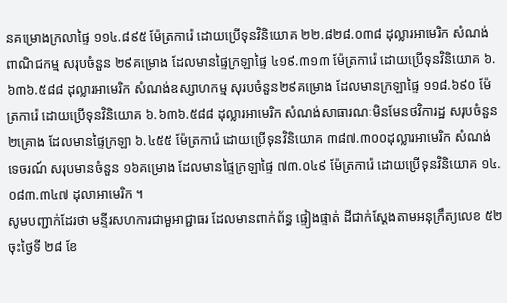នគម្រោងក្រលាផ្ទៃ ១១៤.៨៩៥ ម៉ែត្រការ៉េ ដោយប្រើទុនវិនិយោគ ២២.៨២៨.០៣៨ ដុល្លារអាមេរិក សំណង់ពាណិជកម្ម សរុបចំនួន ២៩គម្រោង ដែលមានផ្ទៃក្រឡាផ្ទៃ ៤១៩.៣១៣ ម៉ែត្រការ៉េ ដោយប្រើទុនវិនិយោគ ៦.៦៣៦.៥៨៨ ដុល្លារអាមេរិក សំណង់ឧស្សាហកម្ម សុរបចំនួន២៩គម្រោង ដែលមានក្រឡាផ្ទៃ ១១៨.៦៩០ ម៉ែត្រការ៉េ ដោយប្រើទុនវិនិយោគ ៦.៦៣៦.៥៨៨ ដុល្លារអាមេរិក សំណង់សាធារណៈមិនមែនថវិការដ្ឋ សរុបចំនួន២គ្រោង ដែលមានផ្ទៃក្រឡា ៦.៤៥៥ ម៉ែត្រការ៉េ ដោយប្រើទុនវិនិយោគ ៣៨៧.៣០០ដុល្លារអាមេរិក សំណង់ទេចរណ៍ សរុបមានចំនួន ១៦គម្រោង ដែលមានផ្ទៃក្រឡាផ្ទៃ ៧៣.០៤៩ ម៉ែត្រការ៉េ ដោយប្រើទុនវិនិយោគ ១៤.០៨៣.៣៤៧ ដុលាអាមេរិក ។
សូមបញ្ជាក់ដែរថា មន្ទីរសហការជាមួអាជ្ជាធរ ដែលមានពាក់ព័ន្ធ ផ្ទៀងផ្ទាត់ ដីជាក់ស្តែងតាមអនុក្រឹត្យលេខ ៥២ ចុះថ្ងៃទី ២៨ ខែ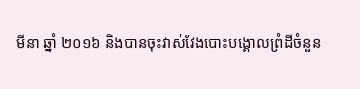មីនា ឆ្នាំ ២០១៦ និងបានចុះវាស់វែងបោះបង្គោលព្រំដីចំនួន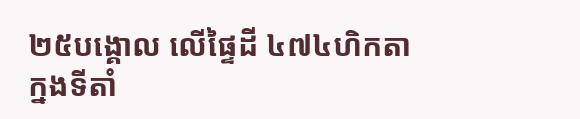២៥បង្គោល លើផ្ទៃដី ៤៧៤ហិកតា ក្នងទីតាំ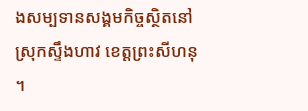ងសម្បទានសង្គមកិច្ចស្ថិតនៅ ស្រុកស្ទឹងហាវ ខេត្តព្រះសីហនុ ។